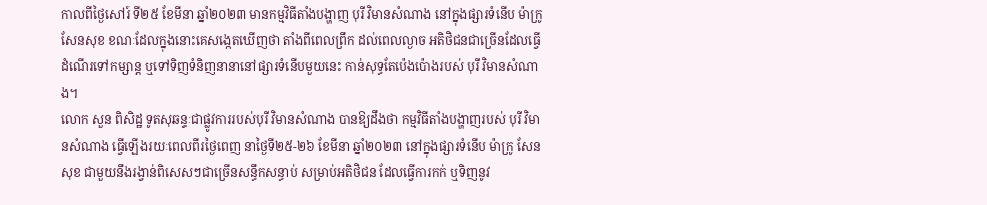កាលពីថ្ងៃសៅរ៍ ទី២៥ ខែមីនា ឆ្នាំ២០២៣ មានកម្មវិធីតាំងបង្ហាញ បុរី វិមានសំណាង នៅក្នុងផ្សារទំនើប ម៉ាក្រូ សែនសុខ ខណៈដែលក្នុងនោះគេសង្កេតឃើញថា តាំងពីពេលព្រឹក ដល់ពេលល្ងាច អតិថិជនជាច្រើនដែលធ្វើដំណើរទៅកម្សាន្ត ឬទៅទិញទំនិញនានានៅផ្សារទំនើបមួយនេះ កាន់សុទ្ធតែប៉េងប៉ោងរបស់ បុរី វិមានសំណាង។
លោក សួន ពិសិដ្ឋ ទូតសុឆន្ទៈជាផ្លូវការរបស់បុរី វិមានសំណាង បានឱ្យដឹងថា កម្មវិធីតាំងបង្ហាញរបស់ បុរី វិមានសំណាង ធ្វើឡើងរយៈពេលពីរថ្ងៃពេញ នាថ្ងៃទី២៥-២៦ ខែមីនា ឆ្នាំ២០២៣ នៅក្នុងផ្សារទំនើប ម៉ាក្រូ សែនសុខ ជាមួយនឹងរង្វាន់ពិសេសៗជាច្រើនសន្ធឹកសន្ធាប់ សម្រាប់អតិថិជន ដែលធ្វើការកក់ ឬទិញនូវ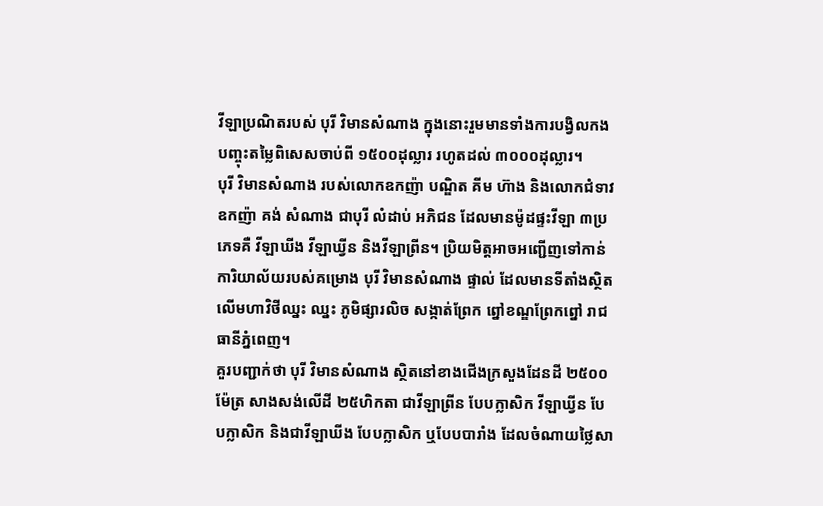វីឡាប្រណិតរបស់ បុរី វិមានសំណាង ក្នុងនោះរួមមានទាំងការបង្វិលកងបញ្ចុះតម្លៃពិសេសចាប់ពី ១៥០០ដុល្លារ រហូតដល់ ៣០០០ដុល្លារ។
បុរី វិមានសំណាង របស់លោកឧកញ៉ា បណ្ឌិត គីម ហ៊ាង និងលោកជំទាវឧកញ៉ា គង់ សំណាង ជាបុរី លំដាប់ អភិជន ដែលមានម៉ូដផ្ទះវីឡា ៣ប្រភេទគឺ វីឡាឃីង វីឡាឃ្វីន និងវីឡាព្រីន។ ប្រិយមិត្តអាចអញ្ជើញទៅកាន់ការិយាល័យរបស់គម្រោង បុរី វិមានសំណាង ផ្ទាល់ ដែលមានទីតាំងស្ថិតលើមហាវិថីឈ្នះ ឈ្នះ ភូមិផ្សារលិច សង្កាត់ព្រែក ព្នៅខណ្ឌព្រែកព្នៅ រាជធានីភ្នំពេញ។
គួរបញ្ជាក់ថា បុរី វិមានសំណាង ស្ថិតនៅខាងជើងក្រសួងដែនដី ២៥០០ម៉ែត្រ សាងសង់លើដី ២៥ហិកតា ជាវីឡាព្រីន បែបក្លាសិក វីឡាឃ្វីន បែបក្លាសិក និងជាវីឡាឃីង បែបក្លាសិក ឬបែបបារាំង ដែលចំណាយថ្លៃសា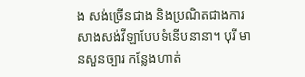ង សង់ច្រើនជាង និងប្រណិតជាងការសាងសង់វីឡាបែបទំនើបនានា។ បុរី មានសួនច្បារ កន្លែងហាត់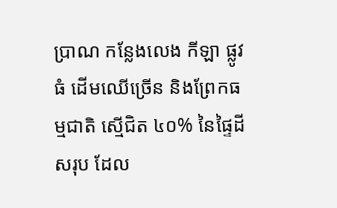ប្រាណ កន្លែងលេង កីឡា ផ្លូវ ធំ ដើមឈើច្រើន និងព្រែកធម្មជាតិ ស្មើជិត ៤០% នៃផ្ទៃដីសរុប ដែល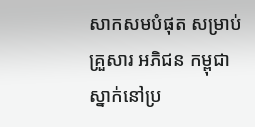សាកសមបំផុត សម្រាប់ គ្រួសារ អភិជន កម្ពុជាស្នាក់នៅប្រ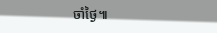ចាំថ្ងៃ៕